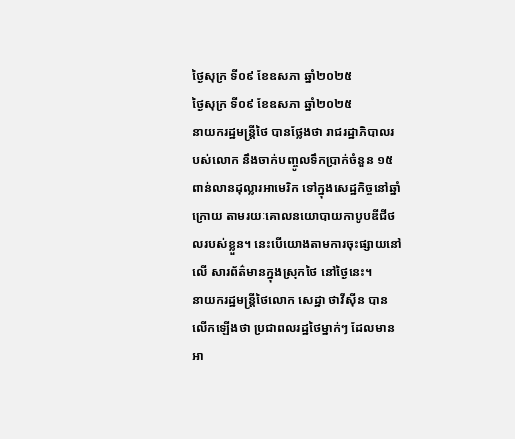ថ្ងៃសុក្រ ទី០៩ ខែឧសភា ឆ្នាំ២០២៥
ថ្ងៃសុក្រ ទី០៩ ខែឧសភា ឆ្នាំ២០២៥
នាយករដ្ឋមន្ត្រីថៃ បានថ្លែងថា រាជរដ្ឋាភិបាលរបស់លោក នឹងចាក់បញ្ចូលទឹកប្រាក់ចំនួន ១៥ពាន់លានដុល្លារអាមេរិក ទៅក្នុងសេដ្ឋកិច្ចនៅឆ្នាំក្រោយ តាមរយៈគោលនយោបាយកាបូបឌីជីថលរបស់ខ្លួន។ នេះបើយោងតាមការចុះផ្សាយនៅលើ សារព័ត៌មានក្នុងស្រុកថៃ នៅថ្ងៃនេះ។
នាយករដ្ឋមន្ត្រីថៃលោក សេដ្ឋា ថាវីស៊ីន បានលើកឡើងថា ប្រជាពលរដ្ឋថៃម្នាក់ៗ ដែលមានអា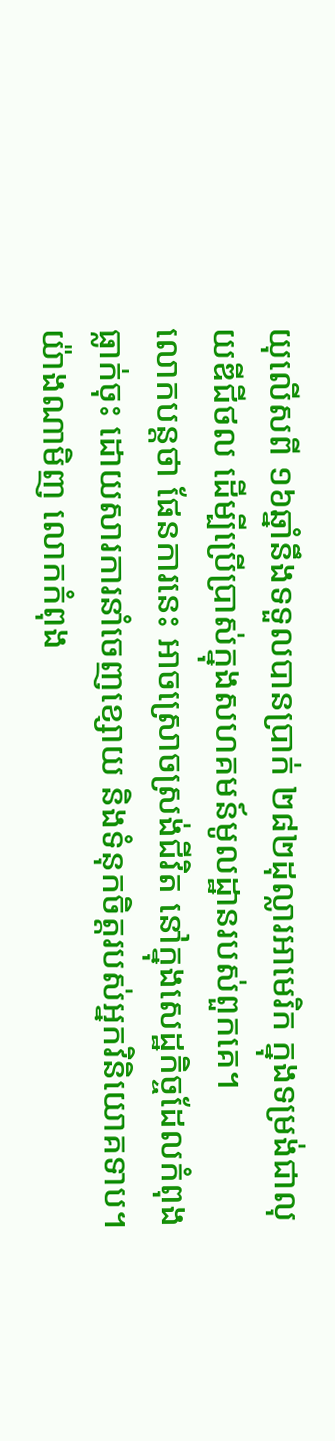យុលើសពី ១៦ឆ្នាំនឹងទទួលបានប្រាក់ ២៨២ដុល្លារអាមេរិក ក្នុងទម្រង់ជាលុយឌីជីថល ដើម្បីប្រើប្រាស់ក្នុងសហគមន៍មូលដ្ឋានរបស់ពួកគេ។
លោកបន្តថា ផែនការនេះ អាចស្រោចស្រង់ជីវិត នៅក្នុងសេដ្ឋកិច្ចដែលកំពុងធ្លាក់ចុះ ដោយសារការនាំចេញខ្សោយ និងទំនុកចិត្តរបស់អ្នកវិនិយោគទាប។
យ៉ាងណាមិញ លោកកំពុង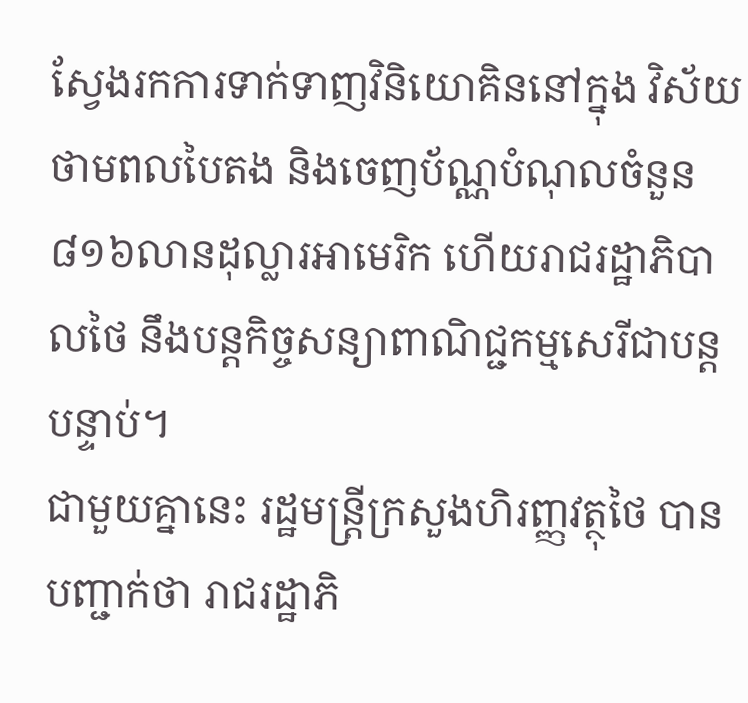ស្វែងរកការទាក់ទាញវិនិយោគិននៅក្នុង វិស័យថាមពលបៃតង និងចេញប័ណ្ណបំណុលចំនួន ៨១៦លានដុល្លារអាមេរិក ហើយរាជរដ្ឋាភិបាលថៃ នឹងបន្តកិច្ចសន្យាពាណិជ្ជកម្មសេរីជាបន្តបន្ទាប់។
ជាមួយគ្នានេះ រដ្ឋមន្ត្រីក្រសួងហិរញ្ញវត្ថុថៃ បានបញ្ជាក់ថា រាជរដ្ឋាភិ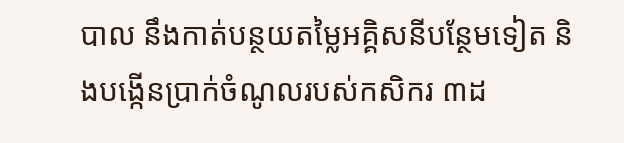បាល នឹងកាត់បន្ថយតម្លៃអគ្គិសនីបន្ថែមទៀត និងបង្កើនប្រាក់ចំណូលរបស់កសិករ ៣ដ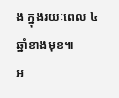ង ក្នុងរយៈពេល ៤ឆ្នាំខាងមុខ៕
អ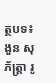ត្ថបទ៖ ងួន សុភ័ត្រ្តា រូ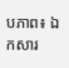បភាព៖ ឯកសារ